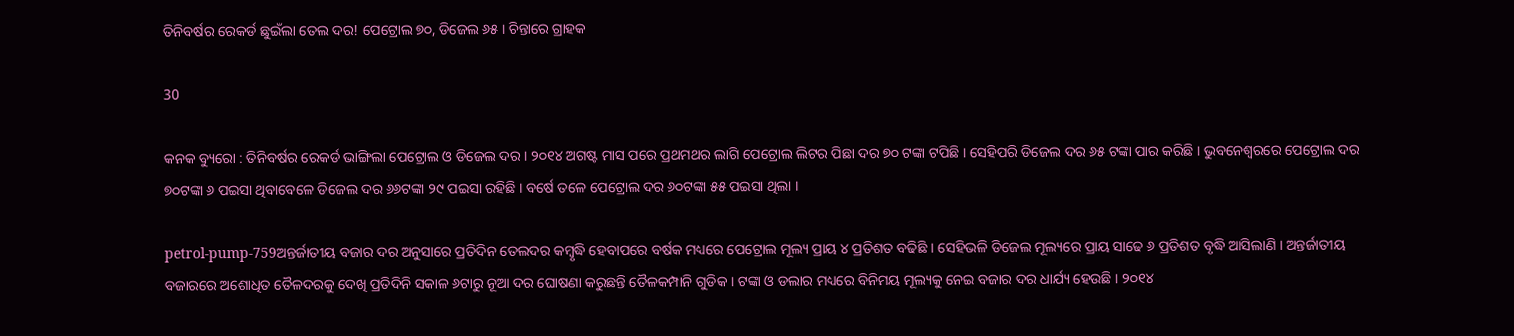ତିନିବର୍ଷର ରେକର୍ଡ ଛୁଇଁଲା ତେଲ ଦର! ପେଟ୍ରୋଲ ୭୦, ଡିଜେଲ ୬୫ । ଚିନ୍ତାରେ ଗ୍ରାହକ

30

କନକ ବ୍ୟୁରୋ : ତିନିବର୍ଷର ରେକର୍ଡ ଭାଙ୍ଗିଲା ପେଟ୍ରୋଲ ଓ ଡିଜେଲ ଦର । ୨୦୧୪ ଅଗଷ୍ଟ ମାସ ପରେ ପ୍ରଥମଥର ଲାଗି ପେଟ୍ରୋଲ ଲିଟର ପିଛା ଦର ୭୦ ଟଙ୍କା ଟପିଛି । ସେହିପରି ଡିଜେଲ ଦର ୬୫ ଟଙ୍କା ପାର କରିଛି । ଭୁବନେଶ୍ୱରରେ ପେଟ୍ରୋଲ ଦର ୭୦ଟଙ୍କା ୬ ପଇସା ଥିବାବେଳେ ଡିଜେଲ ଦର ୬୬ଟଙ୍କା ୨୯ ପଇସା ରହିଛି । ବର୍ଷେ ତଳେ ପେଟ୍ରୋଲ ଦର ୬୦ଟଙ୍କା ୫୫ ପଇସା ଥିଲା ।

petrol-pump-759ଅନ୍ତର୍ଜାତୀୟ ବଜାର ଦର ଅନୁସାରେ ପ୍ରତିଦିନ ତେଲଦର କମ୍ବୃଦ୍ଧି ହେବାପରେ ବର୍ଷକ ମଧ୍ୟରେ ପେଟ୍ରୋଲ ମୂଲ୍ୟ ପ୍ରାୟ ୪ ପ୍ରତିଶତ ବଢିଛି । ସେହିଭଳି ଡିଜେଲ ମୂଲ୍ୟରେ ପ୍ରାୟ ସାଢେ ୬ ପ୍ରତିଶତ ବୃଦ୍ଧି ଆସିଲାଣି । ଅନ୍ତର୍ଜାତୀୟ ବଜାରରେ ଅଶୋଧିତ ତୈଳଦରକୁ ଦେଖି ପ୍ରତିଦିନି ସକାଳ ୬ଟାରୁ ନୂଆ ଦର ଘୋଷଣା କରୁଛନ୍ତି ତୈଳକମ୍ପାନି ଗୁଡିକ । ଟଙ୍କା ଓ ଡଲାର ମଧ୍ୟରେ ବିନିମୟ ମୂଲ୍ୟକୁ ନେଇ ବଜାର ଦର ଧାର୍ଯ୍ୟ ହେଉଛି । ୨୦୧୪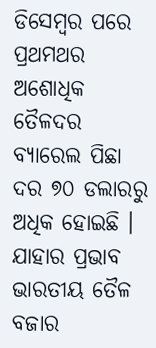ଡିସେମ୍ବର ପରେ ପ୍ରଥମଥର ଅଶୋଧିକ ତୈଳଦର ବ୍ୟାରେଲ ପିଛା ଦର ୭୦ ଡଲାରରୁ ଅଧିକ ହୋଇଛି । ଯାହାର ପ୍ରଭାବ ଭାରତୀୟ ତୈଳ ବଜାର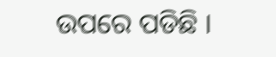ଉପରେ ପଡିଛି ।